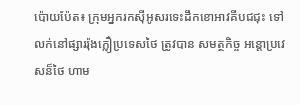ប៉ោយប៉ែត៖ ក្រុមអ្នករកស៊ីអូសរទេះដឹកខោអាវគីបជជុះ ទៅលក់នៅផ្សាររ៉ុងក្លឿប្រទេសថៃ ត្រូវបាន សមត្ថកិច្ច អន្តោប្រវេសន៏ថៃ ហាម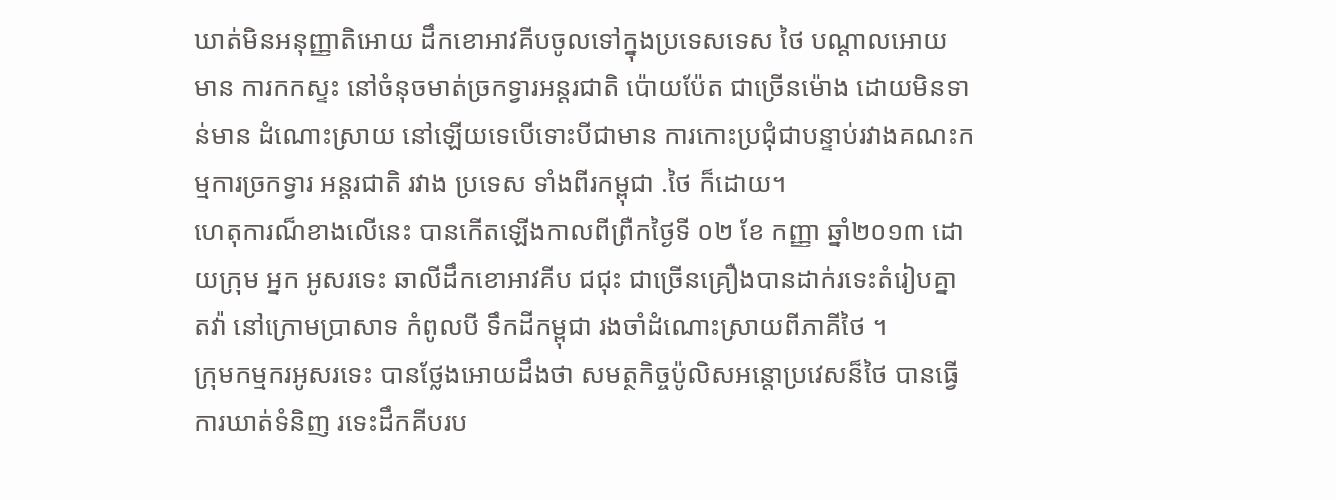ឃាត់មិនអនុញ្ញាតិអោយ ដឹកខោអាវគីបចូលទៅក្នុងប្រទេសទេស ថៃ បណ្តាលអោយ មាន ការកកស្ទះ នៅចំនុចមាត់ច្រកទ្វារអន្តរជាតិ ប៉ោយប៉ែត ជាច្រើនម៉ោង ដោយមិនទាន់មាន ដំណោះស្រាយ នៅឡើយទេបើទោះបីជាមាន ការកោះប្រជុំជាបន្ទាប់រវាងគណះកម្មការច្រកទ្វារ អន្តរជាតិ រវាង ប្រទេស ទាំងពីរកម្ពុជា .ថៃ ក៏ដោយ។
ហេតុការណ៏ខាងលើនេះ បានកើតឡើងកាលពីព្រឺកថ្ងៃទី ០២ ខែ កញ្ញា ឆ្នាំ២០១៣ ដោយក្រុម អ្នក អូសរទេះ ឆាលីដឹកខោអាវគីប ជជុះ ជាច្រើនគ្រឿងបានដាក់រទេះតំរៀបគ្នា តវ៉ា នៅក្រោមប្រាសាទ កំពូលបី ទឹកដីកម្ពុជា រងចាំដំណោះស្រាយពីភាគីថៃ ។
ក្រុមកម្មករអូសរទេះ បានថ្លែងអោយដឹងថា សមត្ថកិច្ចប៉ូលិសអន្តោប្រវេសន៏ថៃ បានធ្វើការឃាត់ទំនិញ រទេះដឹកគីបរប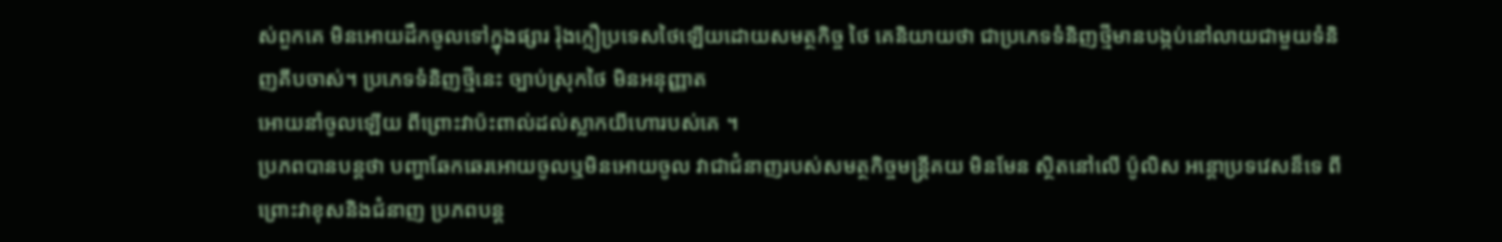ស់ពួកគេ មិនអោយដឹកចូលទៅក្នុងផ្សារ រ៉ុងក្លឿប្រទេសថៃឡើយដោយសមត្ថកិច្ច ថៃ គេនិយាយថា ជាប្រភេទទំនិញថ្មីមានបង្កប់នៅលាយជាមួយទំនិញគីបចាស់។ ប្រភេទទំនិញថ្មីនេះ ច្បាប់ស្រុកថៃ មិនអនុញ្ញាត
អោយនាំចូលឡើយ ពីព្រោះវាប៉ះពាល់ដល់ស្លាកយីហោរបស់គេ ។
ប្រភពបានបន្តថា បញ្ហាឆែកឆេរអោយចូលឬមិនអោយចូល វាជាជំនាញរបស់សមត្ថកិច្ចមន្ត្រីគយ មិនមែន ស្ថិតនៅលើ ប៉ូលិស អន្តោប្រទវេសន៏ទេ ពីព្រោះវាខុសនិងជំនាញ ប្រភពបន្ត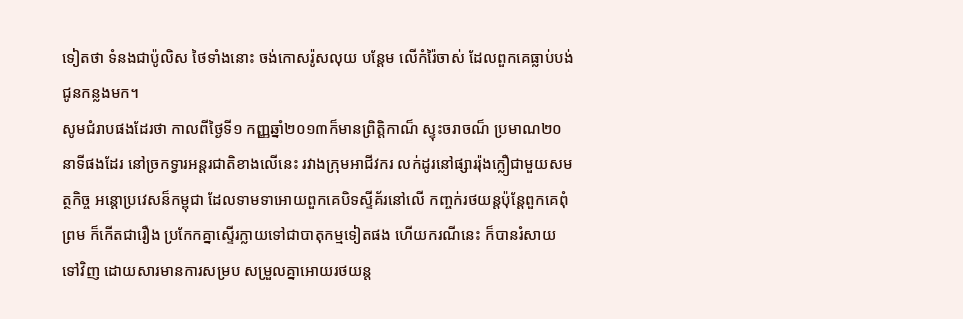ទៀតថា ទំនងជាប៉ូលិស ថៃទាំងនោះ ចង់កោសរ៉ូសលុយ បន្តែម លើកំរ៉ៃចាស់ ដែលពួកគេធ្លាប់បង់ជូនកន្លងមក។
សូមជំរាបផងដែរថា កាលពីថ្ងៃទី១ កញ្ញឆ្នាំ២០១៣ក៏មានព្រិត្តិកាណ៏ ស្ទុះចរាចណ៏ ប្រមាណ២០ នាទីផងដែរ នៅច្រកទ្វារអន្តរជាតិខាងលើនេះ រវាងក្រុមអាជីវករ លក់ដូរនៅផ្សាររ៉ុងក្លឿជាមួយសមត្ថកិច្ច អន្តោប្រវេសន៏កម្ពុជា ដែលទាមទាអោយពួកគេបិទស្ទីគ័រនៅលើ កញ្ចក់រថយន្តប៉ុន្តែពួកគេពុំព្រម ក៏កើតជារឿង ប្រកែកគ្នាស្ទើរក្លាយទៅជាបាតុកម្មទៀតផង ហើយករណីនេះ ក៏បានរំសាយទៅវិញ ដោយសារមានការសម្រប សម្រួលគ្នាអោយរថយន្ត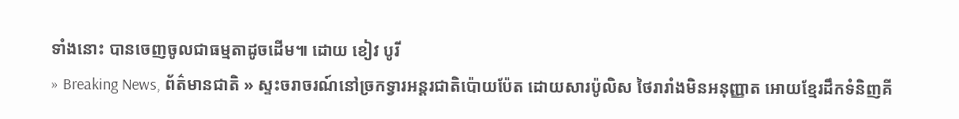ទាំងនោះ បានចេញចូលជាធម្មតាដូចដើម៕ ដោយ ខៀវ បូរី
» Breaking News, ព័ត៌មានជាតិ » ស្ទះចរាចរណ៍នៅច្រកទ្វារអន្តរជាតិប៉ោយប៉ែត ដោយសារប៉ូលិស ថៃរារាំងមិនអនុញ្ញាត អោយខ្មែរដឹកទំនិញគី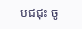បជជុះ ចូ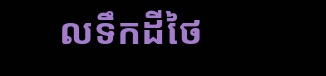លទឹកដីថៃ